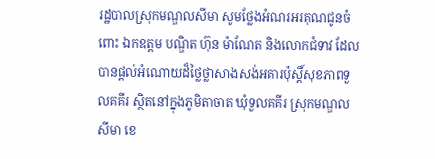រដ្ឋបាលស្រុកមណ្ឌលសីមា សូមថ្លែងអំណរអរគុណជូនចំពោះ ឯកឧត្តម បណ្ឌិត ហ៊ុន ម៉ាណែត និងលោកជំទាវ ដែលបានផ្ដល់អំណោយដ៏ថ្លៃថ្លាសាងសង់អគារប៉ុស្ដិ៍សុខភាពទួលគគីរ ស្ថិតនៅក្នុងភូមិតាចាត ឃុំទួលគគីរ ស្រុកមណ្ឌលសីមា ខេ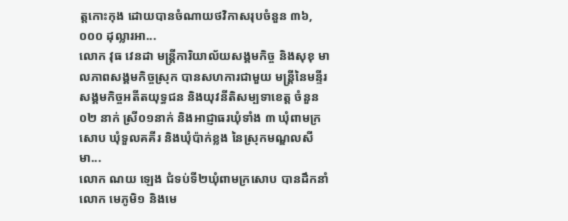ត្តកោះកុង ដោយបានចំណាយថវិកាសរុបចំនួន ៣៦,០០០ ដុល្លារអា...
លោក វុធ វេនដា មន្ត្រីការិយាល័យសង្គមកិច្ច និងសុខុ មាលភាពសង្គមកិច្ចស្រុក បានសហការជាមួយ មន្ត្រីនៃមន្ទីរ សង្គមកិច្ចអតីតយុទ្ធជន និងយុវនីតិសម្បទាខេត្ត ចំនួន ០២ នាក់ ស្រី០១នាក់ និងអាជ្ញាធរឃុំទាំង ៣ ឃុំពាមក្រសោប ឃុំទួលគគីរ និងឃុំប៉ាក់ខ្លង នៃស្រុកមណ្ឌលសីមា...
លោក ណយ ឡេង ជំទប់ទី២ឃុំពាមក្រសោប បានដឹកនាំលោក មេភូមិ១ និងមេ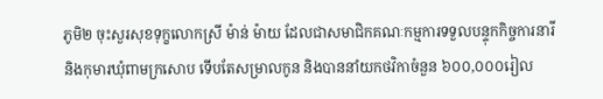ភូមិ២ ចុះសួរសុខទុក្ខលោកស្រី ម៉ាន់ ម៉ាយ ដែលជាសមាជិកគណៈកម្មការទទួលបន្ទុកកិច្ចការនារី និងកុមារឃុំពាមក្រសោប ទើបតែសម្រាលកូន និងបាននាំយកថវិកាចំនួន ៦០០,០០០រៀល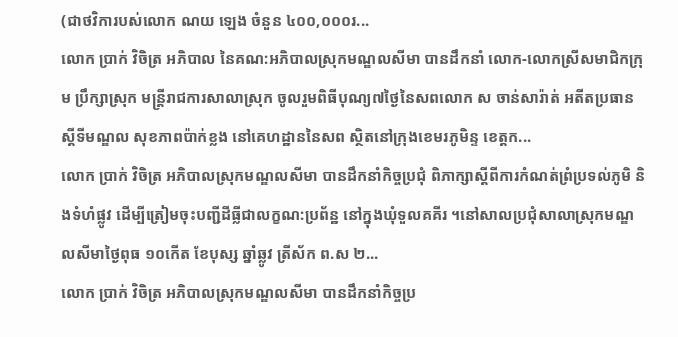(ជាថវិការបស់លោក ណយ ឡេង ចំនួន ៤០០,០០០រ...
លោក ប្រាក់ វិចិត្រ អភិបាល នៃគណ:អភិបាលស្រុកមណ្ឌលសីមា បានដឹកនាំ លោក-លោកស្រីសមាជិកក្រុម ប្រឹក្សាស្រុក មន្ត្រីរាជការសាលាស្រុក ចូលរួមពិធីបុណ្យ៧ថ្ងៃនៃសពលោក ស ចាន់សារ៉ាត់ អតីតប្រធានស្តីទីមណ្ឌល សុខភាពប៉ាក់ខ្លង នៅគេហដ្ឋាននៃសព ស្ថិតនៅក្រុងខេមរភូមិន្ទ ខេត្តក...
លោក ប្រាក់ វិចិត្រ អភិបាលស្រុកមណ្ឌលសីមា បានដឹកនាំកិច្ចប្រជុំ ពិភាក្សាស្តីពីការកំណត់ព្រំប្រទល់ភូមិ និងទំហំផ្លូវ ដើម្បីត្រៀមចុះបញ្ជីដីធ្លីជាលក្ខណ:ប្រព័ន្ឋ នៅក្នុងឃុំទួលគគីរ ។នៅសាលប្រជុំសាលាស្រុកមណ្ឌលសីមាថ្ងៃពុធ ១០កើត ខែបុស្ស ឆ្នាំឆ្លូវ ត្រីស័ក ព.ស ២...
លោក ប្រាក់ វិចិត្រ អភិបាលស្រុកមណ្ឌលសីមា បានដឹកនាំកិច្ចប្រ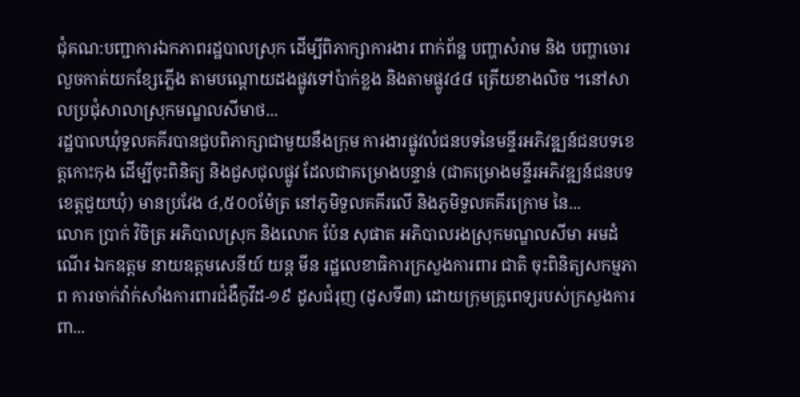ជុំគណ:បញ្ជាការឯកភាពរដ្ឋបាលស្រុក ដើម្បីពិភាក្សាការងារ ពាក់ព័ន្ឋ បញ្ហាសំរាម និង បញ្ហាចោរលួចកាត់យកខ្សែភ្លើង តាមបណ្ដោយដងផ្លូវទៅប៉ាក់ខ្លង និងតាមផ្លូវ៤៨ ត្រើយខាងលិច ។នៅសាលប្រជុំសាលាស្រុកមណ្ឌលសីមាថ...
រដ្ឋបាលឃុំទួលគគីរបានជួបពិភាក្សាជាមួយនឹងក្រុម ការងារផ្លូវលំជនបទនៃមន្ទីរអភិវឌ្ឍន៍ជនបទខេត្តកោះកុង ដើម្បីចុះពិនិត្យ និងជួសជុលផ្លូវ ដែលជាគម្រោងបន្ទាន់ (ជាគម្រោងមន្ទីរអភិវឌ្ឍន៍ជនបទខេត្តជួយឃុំ) មានប្រវែង ៤,៥០០ម៉ែត្រ នៅភូមិទួលគគីរលើ និងភូមិទួលគគីរក្រោម នៃ...
លោក ប្រាក់ វិចិត្រ អភិបាលស្រុក និងលោក ប៉ែន សុផាត អភិបាលរងស្រុកមណ្ឌលសីមា អមដំណើរ ឯកឧត្តម នាយឧត្តមសេនីយ៍ យន្ត មីន រដ្ឋលេខាធិការក្រសួងការពារ ជាតិ ចុះពិនិត្យសកម្មភាព ការចាក់វ៉ាក់សាំងការពារជំងឺកូវីដ-១៩ ដូសជំរុញ (ដូសទី៣) ដោយក្រុមគ្រូពេទ្យរបស់ក្រសួងការពា...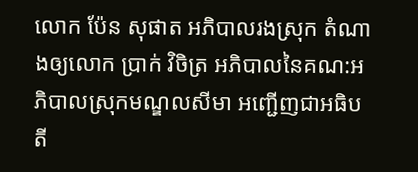លោក ប៉ែន សុផាត អភិបាលរងស្រុក តំណាងឲ្យលោក ប្រាក់ វិចិត្រ អភិបាលនៃគណ:អភិបាលស្រុកមណ្ឌលសីមា អញ្ជើញជាអធិបតី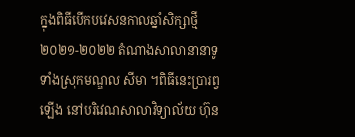ក្នុងពិធីបើកបវេសនកាលឆ្នាំសិក្សាថ្មី ២០២១-២០២២ តំណាងសាលានានាទូទាំងស្រុកមណ្ឌល សីមា ។ពិធីនេះបា្ររព្វឡើង នៅបរិវេណសាលាវិទ្យាល័យ ហ៊ុន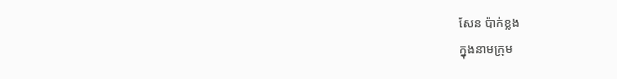សែន ប៉ាក់ខ្លង
ក្នុងនាមក្រុម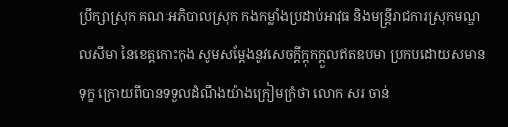ប្រឹក្សាស្រុក គណៈអភិបាលស្រុក កងកម្លាំងប្រដាប់អាវុធ និងមន្រ្តីរាជការស្រុកមណ្ឌលសីមា នៃខេត្តកោះកុង សូមសម្ដែងនូវសេចក្ដីក្ដុកក្ដួលឥតឧបមា ប្រកបដោយសមានទុក្ខ ក្រោយពីបានទទួលដំណឹងយ៉ាងក្រៀមក្រំថា លោក សរ ចាន់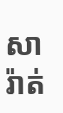សារ៉ាត់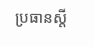ប្រធានស្ដី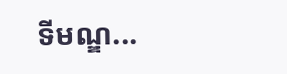ទីមណ្ឌ...